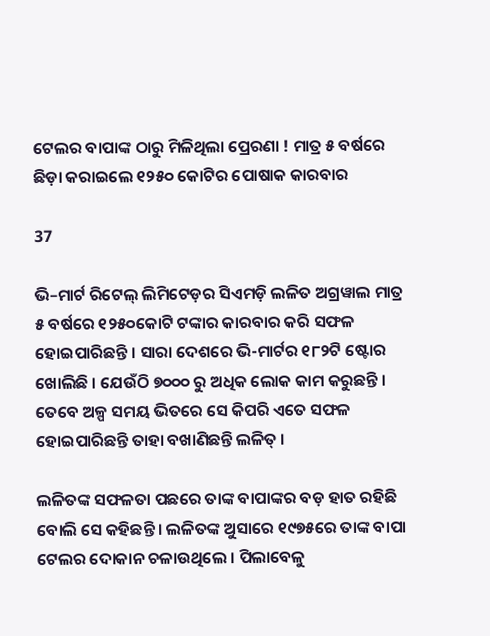ଟେଲର ବାପାଙ୍କ ଠାରୁ ମିଳିଥିଲା ପ୍ରେରଣା ! ମାତ୍ର ୫ ବର୍ଷରେ ଛିଡ଼ା କରାଇଲେ ୧୨୫୦ କୋଟିର ପୋଷାକ କାରବାର

37

ଭି–ମାର୍ଟ ରିଟେଲ୍ ଲିମିଟେଡ଼ର ସିଏମଡ଼ି ଲଳିତ ଅଗ୍ରୱାଲ ମାତ୍ର ୫ ବର୍ଷରେ ୧୨୫୦କୋଟି ଟଙ୍କାର କାରବାର କରି ସଫଳ ହୋଇପାରିଛନ୍ତି । ସାରା ଦେଶରେ ଭି-ମାର୍ଟର ୧୮୨ଟି ଷ୍ଟୋର ଖୋଲିଛି । ଯେଉଁଠି ୭୦୦୦ ରୁ ଅଧିକ ଲୋକ କାମ କରୁଛନ୍ତି । ତେବେ ଅଳ୍ପ ସମୟ ଭିତରେ ସେ କିପରି ଏତେ ସଫଳ ହୋଇପାରିଛନ୍ତି ତାହା ବଖାଣିଛନ୍ତି ଲଳିତ୍ ।

ଲଳିତଙ୍କ ସଫଳତା ପଛରେ ତାଙ୍କ ବାପାଙ୍କର ବଡ଼ ହାତ ରହିଛି ବୋଲି ସେ କହିଛନ୍ତି । ଲଳିତଙ୍କ ଅୁସାରେ ୧୯୭୫ରେ ତାଙ୍କ ବାପା ଟେଲର ଦୋକାନ ଚଳାଉଥିଲେ । ପିଲାବେଳୁ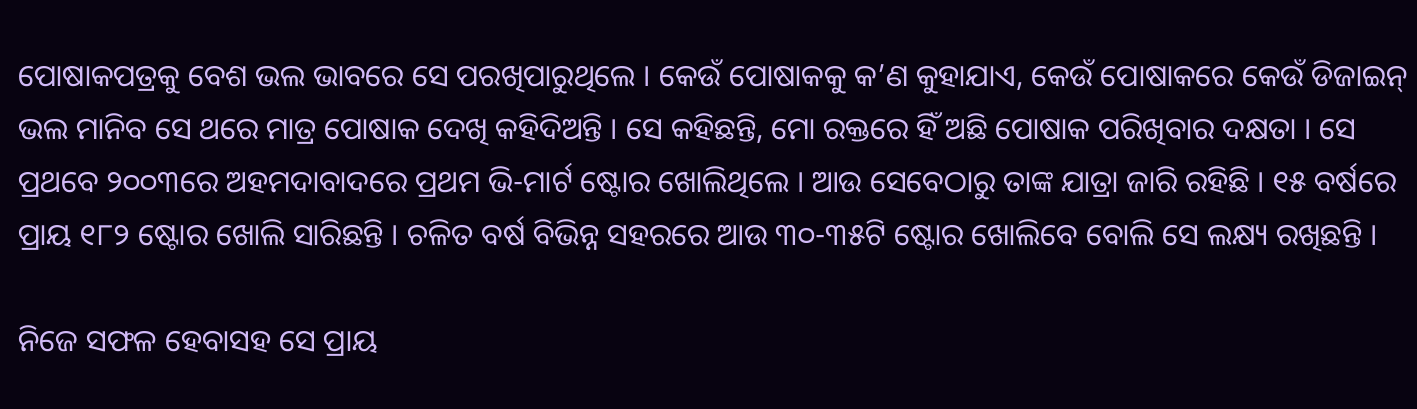ପୋଷାକପତ୍ରକୁ ବେଶ ଭଲ ଭାବରେ ସେ ପରଖିପାରୁଥିଲେ । କେଉଁ ପୋଷାକକୁ କ’ଣ କୁହାଯାଏ, କେଉଁ ପୋଷାକରେ କେଉଁ ଡିଜାଇନ୍ ଭଲ ମାନିବ ସେ ଥରେ ମାତ୍ର ପୋଷାକ ଦେଖି କହିଦିଅନ୍ତି । ସେ କହିଛନ୍ତି, ମୋ ରକ୍ତରେ ହିଁ ଅଛି ପୋଷାକ ପରିଖିବାର ଦକ୍ଷତା । ସେ ପ୍ରଥବେ ୨୦୦୩ରେ ଅହମଦାବାଦରେ ପ୍ରଥମ ଭି-ମାର୍ଟ ଷ୍ଟୋର ଖୋଲିଥିଲେ । ଆଉ ସେବେଠାରୁ ତାଙ୍କ ଯାତ୍ରା ଜାରି ରହିଛି । ୧୫ ବର୍ଷରେ ପ୍ରାୟ ୧୮୨ ଷ୍ଟୋର ଖୋଲି ସାରିଛନ୍ତି । ଚଳିତ ବର୍ଷ ବିଭିନ୍ନ ସହରରେ ଆଉ ୩୦-୩୫ଟି ଷ୍ଟୋର ଖୋଲିବେ ବୋଲି ସେ ଲକ୍ଷ୍ୟ ରଖିଛନ୍ତି ।

ନିଜେ ସଫଳ ହେବାସହ ସେ ପ୍ରାୟ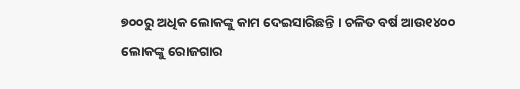୭୦୦ରୁ ଅଧିକ ଲୋକଙ୍କୁ କାମ ଦେଇସାରିଛନ୍ତି । ଚଳିତ ବର୍ଷ ଆଉ୧୪୦୦ ଲୋକଙ୍କୁ ରୋଜଗାର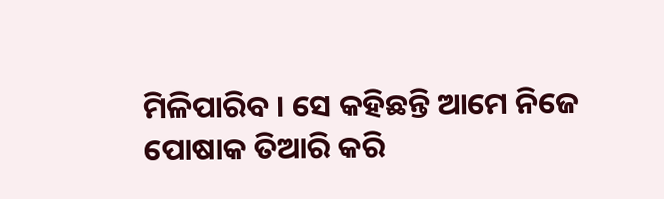ମିଳିପାରିବ । ସେ କହିଛନ୍ତି ଆମେ ନିଜେ ପୋଷାକ ତିଆରି କରି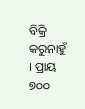ବିକ୍ରି କରୁନାହୁଁ । ପ୍ରାୟ ୭୦୦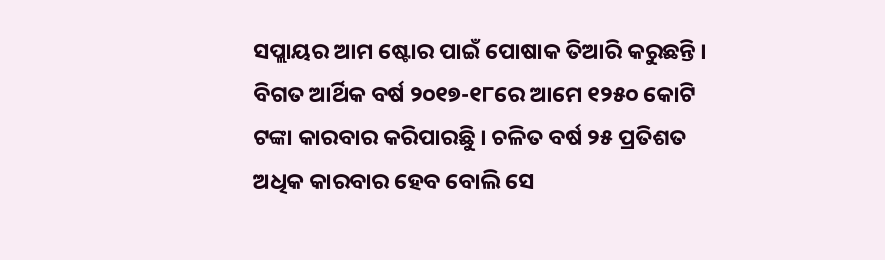ସପ୍ଲାୟର ଆମ ଷ୍ଟୋର ପାଇଁ ପୋଷାକ ତିଆରି କରୁଛନ୍ତି । ବିଗତ ଆର୍ଥିକ ବର୍ଷ ୨୦୧୭-୧୮ରେ ଆମେ ୧୨୫୦ କୋଟି ଟଙ୍କା କାରବାର କରିପାରଛୁି । ଚଳିତ ବର୍ଷ ୨୫ ପ୍ରତିଶତ ଅଧିକ କାରବାର ହେବ ବୋଲି ସେ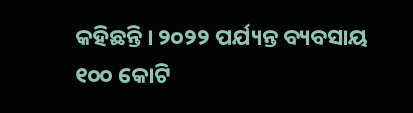କହିଛନ୍ତି । ୨୦୨୨ ପର୍ଯ୍ୟନ୍ତ ବ୍ୟବସାୟ ୧୦୦ କୋଟି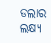ଡଲାର ଲକ୍ଷ୍ୟ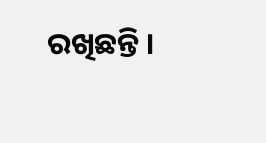ରଖିଛନ୍ତି ।